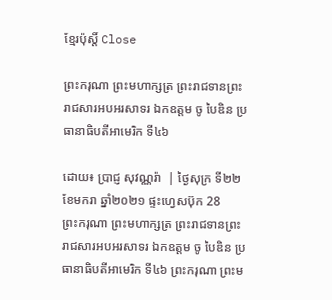ខ្មែរប៉ុស្ដិ៍ Close

ព្រះករុណា ព្រះមហាក្សត្រ ព្រះរាជទានព្រះរាជសារអបអរសាទរ ឯកឧត្តម ចូ បៃឌិន ប្រធានាធិបតីអាមេរិក ទី៤៦

ដោយ៖ ប្រាជ្ញ សុវណ្ណរ៉ា  | ថ្ងៃសុក្រ ទី២២ ខែមករា ឆ្នាំ២០២១ ផ្ទះហ្វេសប៊ុក 28
ព្រះករុណា ព្រះមហាក្សត្រ ព្រះរាជទានព្រះរាជសារអបអរសាទរ ឯកឧត្តម ចូ បៃឌិន ប្រធានាធិបតីអាមេរិក ទី៤៦ ព្រះករុណា ព្រះម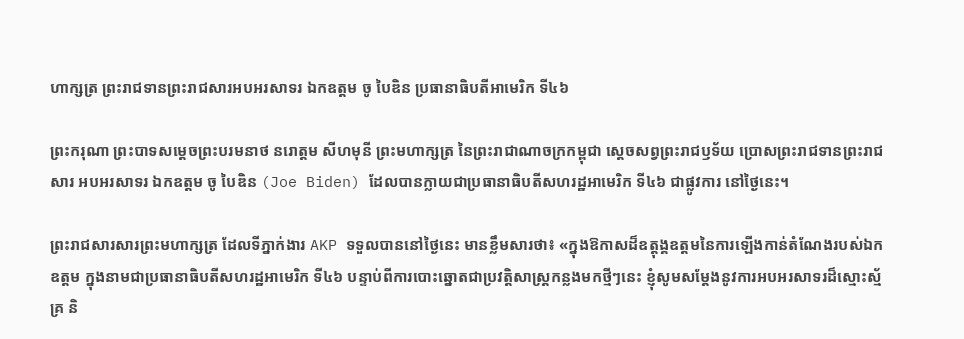ហាក្សត្រ ព្រះរាជទានព្រះរាជសារអបអរសាទរ ឯកឧត្តម ចូ បៃឌិន ប្រធានាធិបតីអាមេរិក ទី៤៦

ព្រះករុណា ព្រះបាទសម្តេចព្រះបរមនាថ នរោត្តម សីហមុនី ព្រះមហាក្សត្រ នៃព្រះរាជាណាចក្រកម្ពុជា ស្តេចសព្វព្រះរាជឫទ័យ ប្រោសព្រះរាជទានព្រះរាជសារ អបអរសាទរ ឯកឧត្តម ចូ បៃឌិន (Joe Biden) ដែលបានក្លាយជាប្រធានាធិបតីសហរដ្ឋអាមេរិក ទី៤៦ ជាផ្លូវការ នៅថ្ងៃនេះ។

ព្រះរាជសារសារព្រះមហាក្សត្រ ដែលទីភ្នាក់ងារ AKP ទទួលបាននៅថ្ងៃនេះ មានខ្លឹមសារថា៖ «ក្នុងឱកាសដ៏ឧត្តុង្គឧត្តមនៃការឡើងកាន់តំណែងរបស់ឯកឧត្តម ក្នុងនាមជាប្រធានាធិបតីសហរដ្ឋអាមេរិក ទី៤៦ បន្ទាប់ពីការបោះឆ្នោតជាប្រវត្តិសាស្រ្តកន្លងមកថ្មីៗនេះ ខ្ញុំសូមសម្តែងនូវការអបអរសាទរដ៏ស្មោះស្ម័គ្រ និ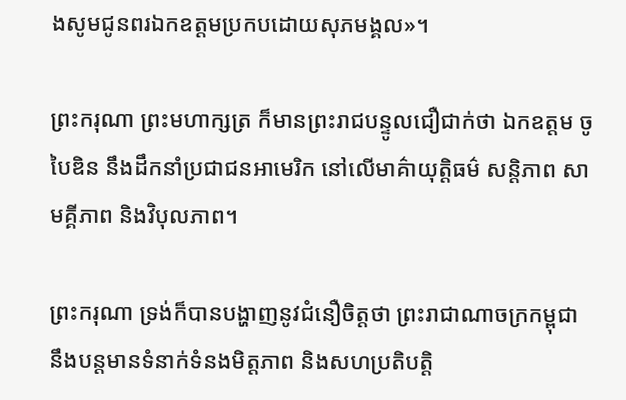ងសូមជូនពរឯកឧត្តមប្រកបដោយសុភមង្គល»។

ព្រះករុណា ព្រះមហាក្សត្រ ក៏មានព្រះរាជបន្ទូលជឿជាក់ថា ឯកឧត្តម ចូ បៃឌិន នឹងដឹកនាំប្រជាជនអាមេរិក នៅលើមាគ៌ាយុត្តិធម៌ សន្តិភាព សាមគ្គីភាព និងវិបុលភាព។

ព្រះករុណា ទ្រង់ក៏បានបង្ហាញនូវជំនឿចិត្តថា ព្រះរាជាណាចក្រកម្ពុជា នឹងបន្តមានទំនាក់ទំនងមិត្តភាព និងសហប្រតិបត្តិ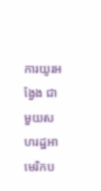ការយូរអង្វែង ជាមួយសហរដ្ឋអាមេរិកប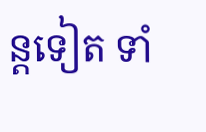ន្តទៀត ទាំ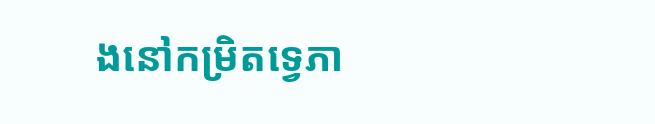ងនៅកម្រិតទ្វេភា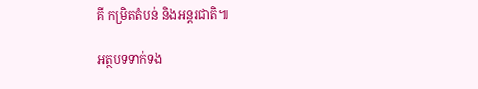គី កម្រិតតំបន់ និងអន្តរជាតិ៕

អត្ថបទទាក់ទង